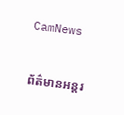CamNews

ព័ត៌មានអន្តរ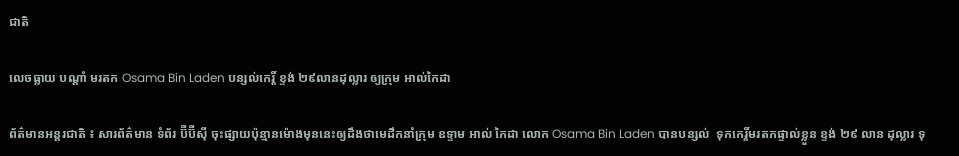ជាតិ

លេចធ្លាយ បណ្តាំ មរតក Osama Bin Laden បន្សល់កេរ្តិ៍ ខ្ទង់ ២៩លានដុល្លារ ឲ្យក្រុម អាល់កៃដា

ព័ត៌មានអន្តរជាតិ ៖ សារព័ត៌មាន ទំព័រ ប៊ីប៊ីស៊ី ចុះផ្សាយប៉ុន្មានម៉ោងមុននេះឲ្យដឹងថាមេដឹកនាំក្រុម ឧទ្ទាម អាល់ កៃដា លោក Osama Bin Laden បានបន្សល់  ទុកកេរ្តិ៍មរតកផ្ទាល់ខ្លួន ខ្ទង់ ២៩ លាន ដុល្លារ ទុ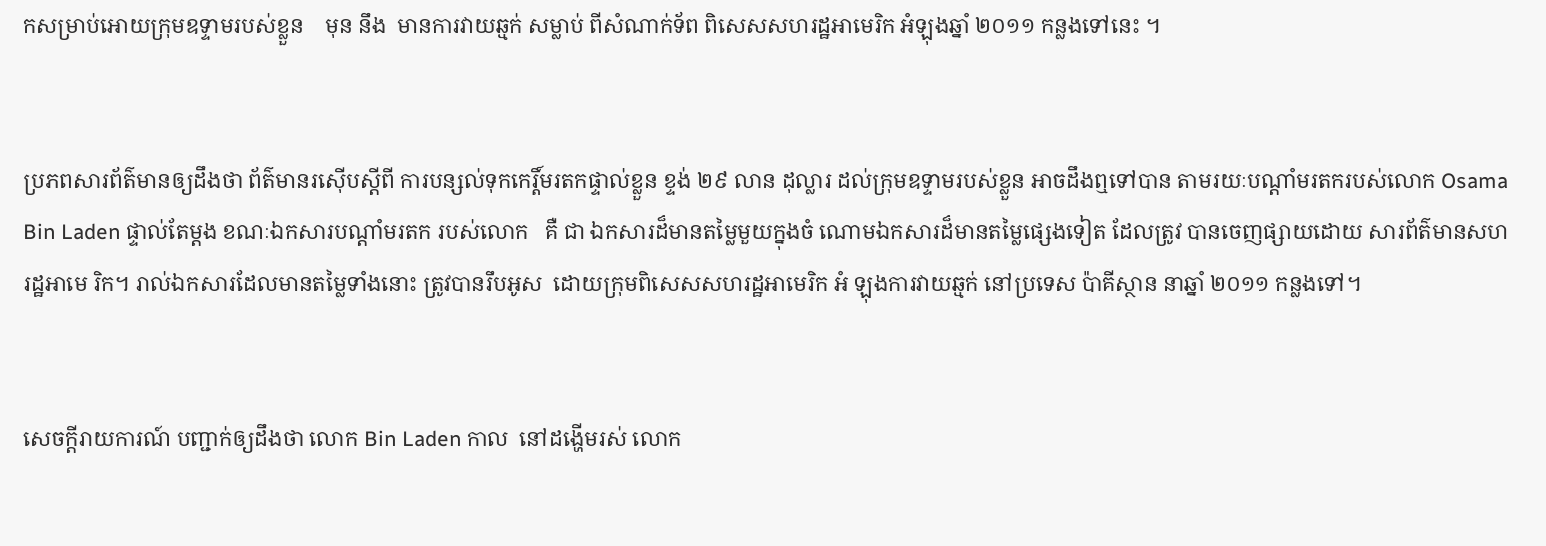កសម្រាប់អោយក្រុមឧទ្ទាមរបស់ខ្លួន    មុន នឹង  មានការវាយឆ្មក់ សម្លាប់ ពីសំណាក់ទ័ព ពិសេសសហរដ្ឋអាមេរិក អំឡុងឆ្នាំ ២០១១ កន្លងទៅនេះ ។


ប្រភពសារព័ត៌មានឲ្យដឹងថា ព័ត៌មានរស៊ើបស្តីពី ការបន្សល់ទុកកេរ្តិ៍មរតកផ្ទាល់ខ្លួន ខ្ទង់ ២៩ លាន ដុល្លារ ដល់ក្រុមឧទ្ទាមរបស់ខ្លួន អាចដឹងឮទៅបាន តាមរយៈបណ្តាំមរតករបស់លោក Osama Bin Laden ផ្ទាល់តែម្តង ខណៈឯកសារបណ្តាំមរតក របស់លោក   គឺ ជា ឯកសារដ៏មានតម្លៃមួយក្នុងចំ ណោមឯកសារដ៏មានតម្លៃផ្សេងទៀត ដែលត្រូវ បានចេញផ្សាយដោយ សារព័ត៌មានសហរដ្ឋអាមេ រិក។ រាល់ឯកសារដែលមានតម្លៃទាំងនោះ ត្រូវបានរឹបអូស  ដោយក្រុមពិសេសសហរដ្ឋអាមេរិក អំ ឡុងការវាយឆ្មក់ នៅប្រទេស ប៉ាគីស្ថាន នាឆ្នាំ ២០១១ កន្លងទៅ។


សេចក្តីរាយការណ៍ បញ្ជាក់ឲ្យដឹងថា លោក Bin Laden កាល  នៅដង្ហើមរស់ លោក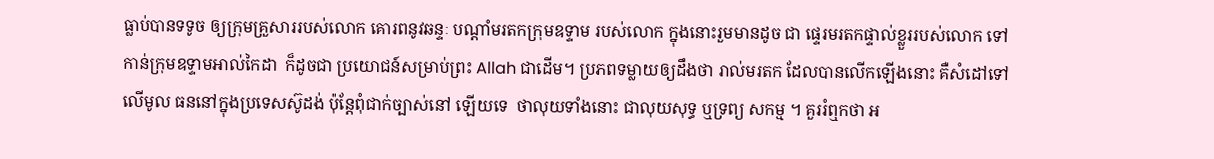ធ្លាប់បានទទូច ឲ្យក្រុមគ្រួសាររបស់លោក គោរពនូវឆន្ទៈ បណ្តាំមរតកក្រុមឧទ្ទាម របស់លោក ក្នុងនោះរួមមានដូច ជា ផ្ទេរមរតកផ្ទាល់ខ្លួររបស់លោក ទៅកាន់ក្រុមឧទ្ទាមអាល់កៃដា  ក៏ដូចជា ប្រយោជន៍សម្រាប់ព្រះ Allah ជាដើម។ ប្រភពទម្លាយឲ្យដឹងថា រាល់មរតក ដែលបានលើកឡើងនោះ គឺសំដៅទៅលើមូល ធននៅក្នុងប្រទេសស៊ូដង់ ប៉ុន្តែពុំជាក់ច្បាស់នៅ ឡើយទេ  ថាលុយទាំងនោះ ជាលុយសុទ្ធ ឬទ្រព្យ សកម្ម ។ គួររំឮកថា អ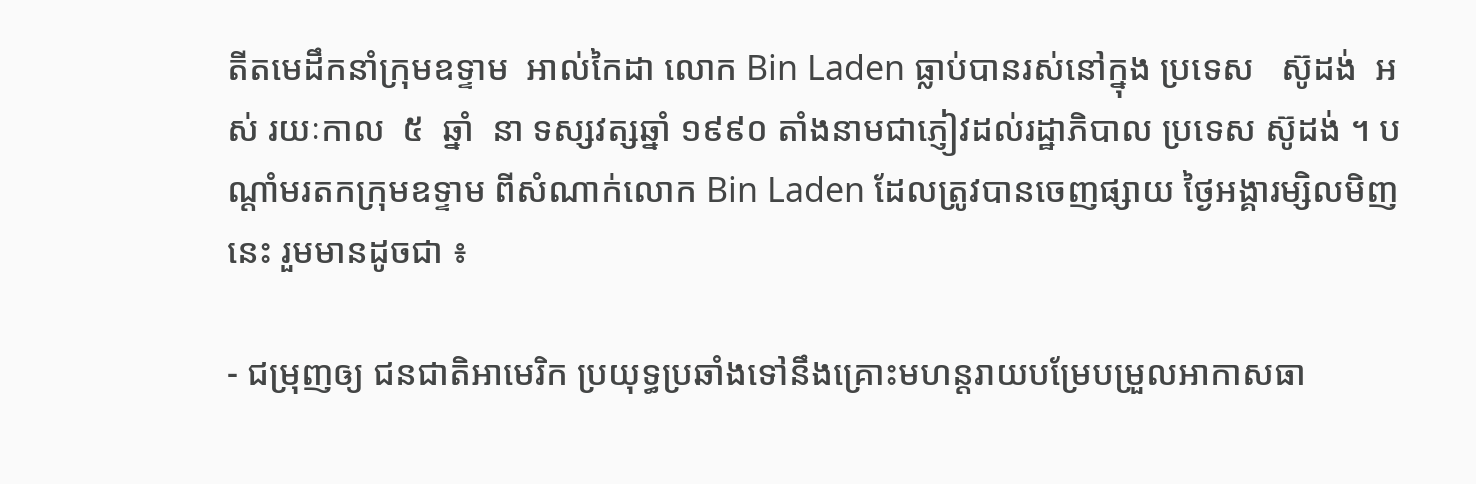តីតមេដឹកនាំក្រុមឧទ្ទាម  អាល់កៃដា លោក Bin Laden ធ្លាប់បានរស់នៅក្នុង ប្រទេស   ស៊ូដង់  អស់ រយៈកាល  ៥  ឆ្នាំ  នា ទស្សវត្សឆ្នាំ ១៩៩០ តាំងនាមជាភ្ញៀវដល់រដ្ឋាភិបាល ប្រទេស ស៊ូដង់ ។ បណ្តាំមរតកក្រុមឧទ្ទាម ពីសំណាក់លោក Bin Laden ដែលត្រូវបានចេញផ្សាយ ថ្ងៃអង្គារម្សិលមិញនេះ រួមមានដូចជា ៖

- ជម្រុញឲ្យ ជនជាតិអាមេរិក ប្រយុទ្ធប្រឆាំងទៅនឹងគ្រោះមហន្តរាយបម្រែបម្រួលអាកាសធា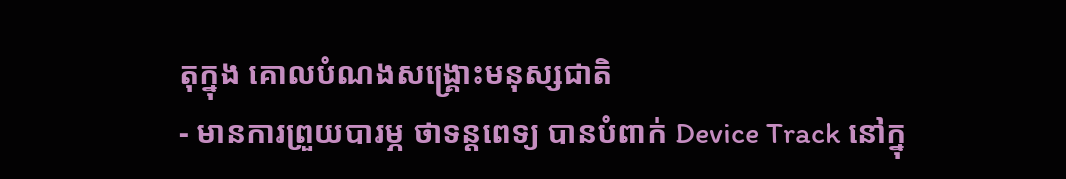តុក្នុង គោលបំណងសង្គ្រោះមនុស្សជាតិ
- មានការព្រួយបារម្ភ ថាទន្តពេទ្យ បានបំពាក់ Device Track នៅក្នុ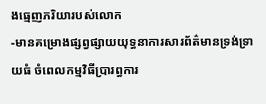ងធ្មេញភរិយារបស់លោក
-មានគម្រោងផ្សព្វផ្សាយយុទ្ធនាការសារព័ត៌មានទ្រង់ទ្រាយធំ ចំពេលកម្មវិធីប្រារព្ធការ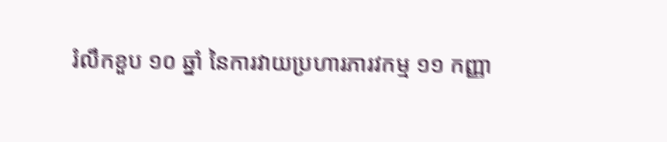រំលឹកខួប ១០ ឆ្នាំ នៃការវាយប្រហារភារវកម្ម ១១ កញ្ញា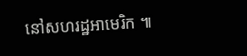នៅសហរដ្ឋអាមេរិក ៕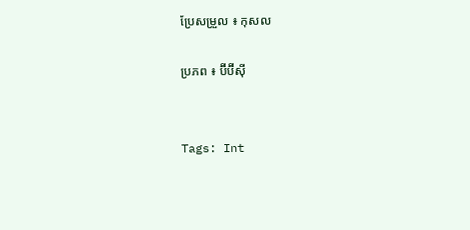ប្រែសម្រួល ៖ កុសល

ប្រភព ៖ ប៊ីប៊ីស៊ី


Tags: Int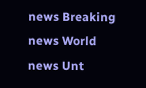news Breaking news World news Unt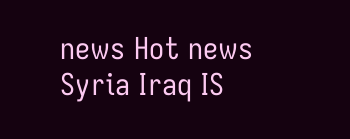news Hot news Syria Iraq IS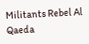Militants Rebel Al Qaeda